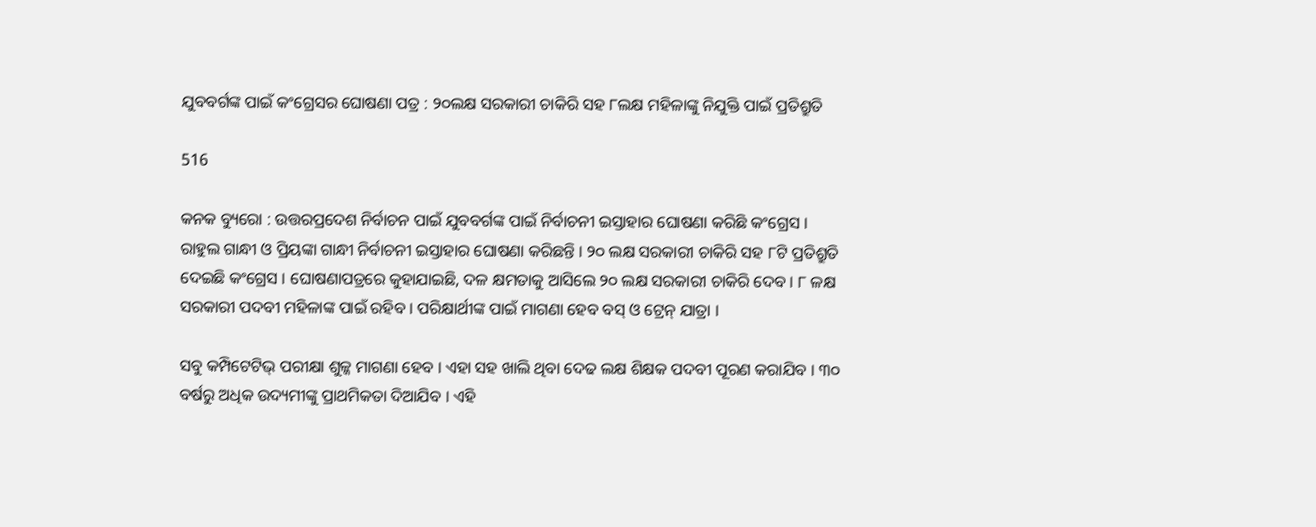ଯୁବବର୍ଗଙ୍କ ପାଇଁ କଂଗ୍ରେସର ଘୋଷଣା ପତ୍ର : ୨୦ଲକ୍ଷ ସରକାରୀ ଚାକିରି ସହ ୮ଲକ୍ଷ ମହିଳାଙ୍କୁ ନିଯୁକ୍ତି ପାଇଁ ପ୍ରତିଶ୍ରୁତି

516

କନକ ବ୍ୟୁରୋ : ଉତ୍ତରପ୍ରଦେଶ ନିର୍ବାଚନ ପାଇଁ ଯୁବବର୍ଗଙ୍କ ପାଇଁ ନିର୍ବାଚନୀ ଇସ୍ତାହାର ଘୋଷଣା କରିଛି କଂଗ୍ରେସ । ରାହୁଲ ଗାନ୍ଧୀ ଓ ପ୍ରିୟଙ୍କା ଗାନ୍ଧୀ ନିର୍ବାଚନୀ ଇସ୍ତାହାର ଘୋଷଣା କରିଛନ୍ତି । ୨୦ ଲକ୍ଷ ସରକାରୀ ଚାକିରି ସହ ୮ଟି ପ୍ରତିଶ୍ରୁତି ଦେଇଛି କଂଗ୍ରେସ । ଘୋଷଣାପତ୍ରରେ କୁହାଯାଇଛି, ଦଳ କ୍ଷମତାକୁ ଆସିଲେ ୨୦ ଲକ୍ଷ ସରକାରୀ ଚାକିରି ଦେବ । ୮ ଳକ୍ଷ ସରକାରୀ ପଦବୀ ମହିଳାଙ୍କ ପାଇଁ ରହିବ । ପରିକ୍ଷାର୍ଥୀଙ୍କ ପାଇଁ ମାଗଣା ହେବ ବସ୍ ଓ ଟ୍ରେନ୍ ଯାତ୍ରା ।

ସବୁ କମ୍ପିଟେଟିଭ୍ ପରୀକ୍ଷା ଶୁଳ୍କ ମାଗଣା ହେବ । ଏହା ସହ ଖାଲି ଥିବା ଦେଢ ଲକ୍ଷ ଶିକ୍ଷକ ପଦବୀ ପୂରଣ କରାଯିବ । ୩୦ ବର୍ଷରୁ ଅଧିକ ଉଦ୍ୟମୀଙ୍କୁ ପ୍ରାଥମିକତା ଦିଆଯିବ । ଏହି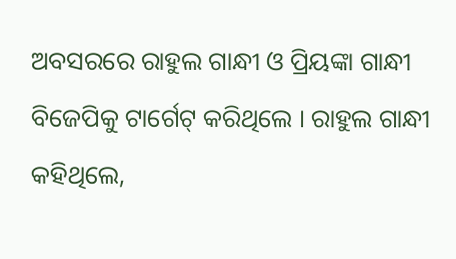ଅବସରରେ ରାହୁଲ ଗାନ୍ଧୀ ଓ ପ୍ରିୟଙ୍କା ଗାନ୍ଧୀ ବିଜେପିକୁ ଟାର୍ଗେଟ୍ କରିଥିଲେ । ରାହୁଲ ଗାନ୍ଧୀ କହିଥିଲେ,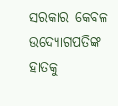ସରକାର କେବଳ ଉଦ୍ୟୋଗପତିଙ୍କ ହାତକୁ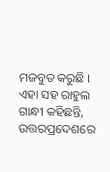ମଜବୁତ କରୁଛି । ଏହା ସହ ରାହୁଲ ଗାନ୍ଧୀ କହିଛନ୍ତି, ଉତ୍ତରପ୍ରଦେଶରେ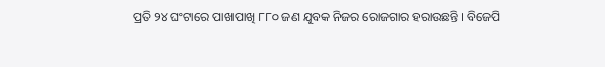ପ୍ରତି ୨୪ ଘଂଟାରେ ପାଖାପାଖି ୮୮୦ ଜଣ ଯୁବକ ନିଜର ରୋଜଗାର ହରାଉଛନ୍ତି । ବିଜେପି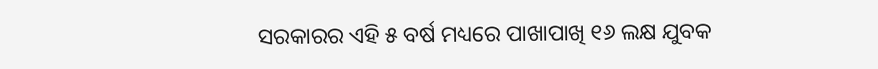ସରକାରର ଏହି ୫ ବର୍ଷ ମଧ୍ୟରେ ପାଖାପାଖି ୧୬ ଲକ୍ଷ ଯୁବକ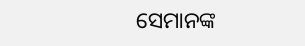ସେମାନଙ୍କ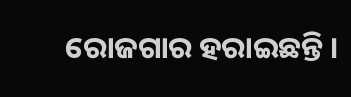ରୋଜଗାର ହରାଇଛନ୍ତି ।